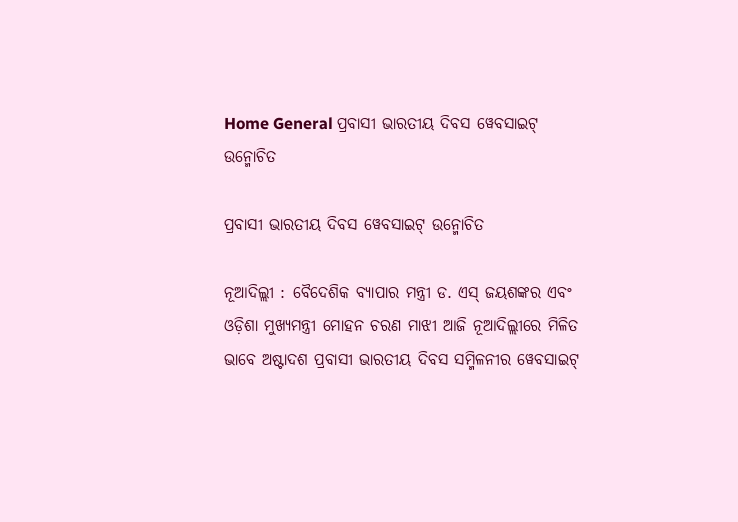Home General ପ୍ରବାସୀ ଭାରତୀୟ ଦିବସ ୱେବସାଇଟ୍ ଉନ୍ମୋଚିତ

ପ୍ରବାସୀ ଭାରତୀୟ ଦିବସ ୱେବସାଇଟ୍ ଉନ୍ମୋଚିତ

ନୂଆଦିଲ୍ଲୀ : ବୈଦେଶିକ ବ୍ୟାପାର ମନ୍ତ୍ରୀ ଡ. ଏସ୍ ଜୟଶଙ୍କର ଏବଂ ଓଡ଼ିଶା ମୁଖ୍ୟମନ୍ତ୍ରୀ ମୋହନ ଚରଣ ମାଝୀ ଆଜି ନୂଆଦିଲ୍ଲୀରେ ମିଳିତ ଭାବେ ଅଷ୍ଟାଦଶ ପ୍ରବାସୀ ଭାରତୀୟ ଦିବସ ସମ୍ମିଳନୀର ୱେବସାଇଟ୍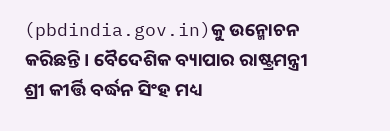(pbdindia.gov.in)କୁ ଉନ୍ମୋଚନ କରିଛନ୍ତି। ବୈଦେଶିକ ବ୍ୟାପାର ରାଷ୍ଟ୍ରମନ୍ତ୍ରୀ ଶ୍ରୀ କୀର୍ତ୍ତି ବର୍ଦ୍ଧନ ସିଂହ ମଧ୍ୟ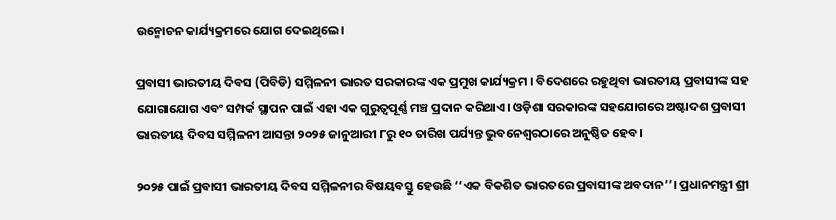ଉନ୍ମୋଚନ କାର୍ଯ୍ୟକ୍ରମରେ ଯୋଗ ଦେଇଥିଲେ।

ପ୍ରବାସୀ ଭାରତୀୟ ଦିବସ (ପିବିଡି) ସମ୍ମିଳନୀ ଭାରତ ସରକାରଙ୍କ ଏକ ପ୍ରମୁଖ କାର୍ଯ୍ୟକ୍ରମ । ବିଦେଶରେ ରହୁଥିବା ଭାରତୀୟ ପ୍ରବାସୀଙ୍କ ସହ ଯୋଗାଯୋଗ ଏବଂ ସମ୍ପର୍କ ସ୍ଥାପନ ପାଇଁ ଏହା ଏକ ଗୁରୁତ୍ୱପୂର୍ଣ୍ଣ ମଞ୍ଚ ପ୍ରଦାନ କରିଥାଏ। ଓଡ଼ିଶା ସରକାରଙ୍କ ସହଯୋଗରେ ଅଷ୍ଟାଦଶ ପ୍ରବାସୀ ଭାରତୀୟ ଦିବସ ସମ୍ମିଳନୀ ଆସନ୍ତା ୨୦୨୫ ଜାନୁଆରୀ ୮ରୁ ୧୦ ତାରିଖ ପର୍ଯ୍ୟନ୍ତ ଭୁବନେଶ୍ୱରଠାରେ ଅନୁଷ୍ଠିତ ହେବ।

୨୦୨୫ ପାଇଁ ପ୍ରବାସୀ ଭାରତୀୟ ଦିବସ ସମ୍ମିଳନୀର ବିଷୟବସ୍ତୁ ହେଉଛି ‘‘ଏକ ବିକଶିତ ଭାରତରେ ପ୍ରବାସୀଙ୍କ ଅବଦାନ’’। ପ୍ରଧାନମନ୍ତ୍ରୀ ଶ୍ରୀ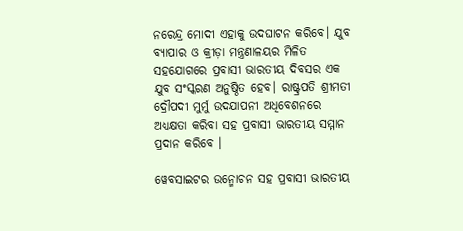ନରେନ୍ଦ୍ର ମୋଦୀ ଏହାକୁ ଉଦଘାଟନ କରିବେ। ଯୁବ ବ୍ୟାପାର ଓ କ୍ରୀଡ଼ା ମନ୍ତ୍ରଣାଳୟର ମିଳିତ ସହଯୋଗରେ ପ୍ରବାସୀ ଭାରତୀୟ ଦିବସର ଏକ ଯୁବ ସଂସ୍କରଣ ଅନୁଷ୍ଠିତ ହେବ। ରାଷ୍ଟ୍ରପତି ଶ୍ରୀମତୀ ଦ୍ରୌପଦୀ ମୁର୍ମୁ ଉଦଯାପନୀ ଅଧିବେଶନରେ ଅଧ୍ୟକ୍ଷତା କରିବା ସହ ପ୍ରବାସୀ ଭାରତୀୟ ସମ୍ମାନ ପ୍ରଦାନ କରିବେ ।

ୱେବସାଇଟର ଉନ୍ମୋଚନ ସହ ପ୍ରବାସୀ ଭାରତୀୟ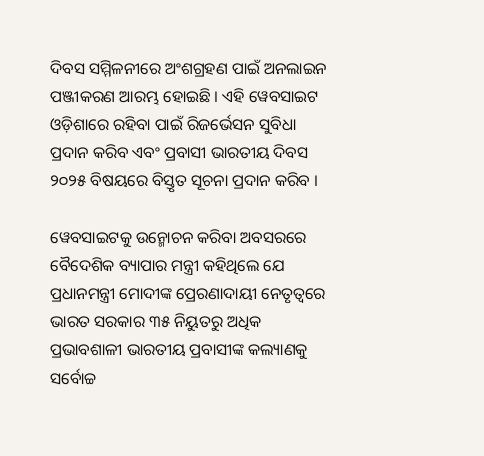ଦିବସ ସମ୍ମିଳନୀରେ ଅଂଶଗ୍ରହଣ ପାଇଁ ଅନଲାଇନ ପଞ୍ଜୀକରଣ ଆରମ୍ଭ ହୋଇଛି । ଏହି ୱେବସାଇଟ ଓଡ଼ିଶାରେ ରହିବା ପାଇଁ ରିଜର୍ଭେସନ ସୁବିଧା ପ୍ରଦାନ କରିବ ଏବଂ ପ୍ରବାସୀ ଭାରତୀୟ ଦିବସ ୨୦୨୫ ବିଷୟରେ ବିସ୍ତୃତ ସୂଚନା ପ୍ରଦାନ କରିବ ।

ୱେବସାଇଟକୁ ଉନ୍ମୋଚନ କରିବା ଅବସରରେ ବୈଦେଶିକ ବ୍ୟାପାର ମନ୍ତ୍ରୀ କହିଥିଲେ ଯେ ପ୍ରଧାନମନ୍ତ୍ରୀ ମୋଦୀଙ୍କ ପ୍ରେରଣାଦାୟୀ ନେତୃତ୍ୱରେ ଭାରତ ସରକାର ୩୫ ନିୟୁତରୁ ଅଧିକ ପ୍ରଭାବଶାଳୀ ଭାରତୀୟ ପ୍ରବାସୀଙ୍କ କଲ୍ୟାଣକୁ ସର୍ବୋଚ୍ଚ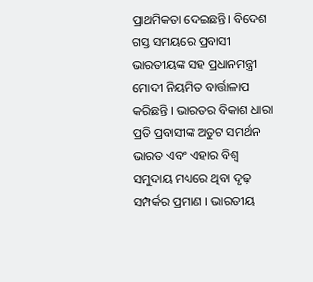ପ୍ରାଥମିକତା ଦେଇଛନ୍ତି। ବିଦେଶ ଗସ୍ତ ସମୟରେ ପ୍ରବାସୀ ଭାରତୀୟଙ୍କ ସହ ପ୍ରଧାନମନ୍ତ୍ରୀ ମୋଦୀ ନିୟମିତ ବାର୍ତ୍ତାଳାପ କରିଛନ୍ତି । ଭାରତର ବିକାଶ ଧାରା ପ୍ରତି ପ୍ରବାସୀଙ୍କ ଅତୁଟ ସମର୍ଥନ ଭାରତ ଏବଂ ଏହାର ବିଶ୍ୱ ସମୁଦାୟ ମଧ୍ୟରେ ଥିବା ଦୃଢ଼ ସମ୍ପର୍କର ପ୍ରମାଣ । ଭାରତୀୟ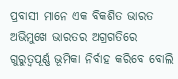ପ୍ରବାସୀ ମାନେ ଏକ ବିକଶିତ ଭାରତ ଅଭିମୁଖେ ଭାରତର ଅଗ୍ରଗତିରେ ଗୁରୁତ୍ୱପୂର୍ଣ୍ଣ ଭୂମିକା ନିର୍ବାହ କରିବେ ବୋଲି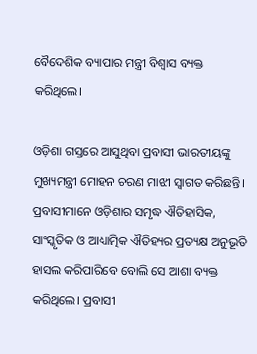ବୈଦେଶିକ ବ୍ୟାପାର ମନ୍ତ୍ରୀ ବିଶ୍ୱାସ ବ୍ୟକ୍ତ କରିଥିଲେ।

ଓଡ଼ିଶା ଗସ୍ତରେ ଆସୁଥିବା ପ୍ରବାସୀ ଭାରତୀୟଙ୍କୁ ମୁଖ୍ୟମନ୍ତ୍ରୀ ମୋହନ ଚରଣ ମାଝୀ ସ୍ୱାଗତ କରିଛନ୍ତି। ପ୍ରବାସୀମାନେ ଓଡ଼ିଶାର ସମୃଦ୍ଧ ଐତିହାସିକ, ସାଂସ୍କୃତିକ ଓ ଆଧ୍ୟାତ୍ମିକ ଐତିହ୍ୟର ପ୍ରତ୍ୟକ୍ଷ ଅନୁଭୂତି ହାସଲ କରିପାରିବେ ବୋଲି ସେ ଆଶା ବ୍ୟକ୍ତ କରିଥିଲେ। ପ୍ରବାସୀ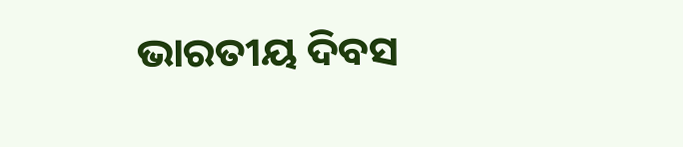ଭାରତୀୟ ଦିବସ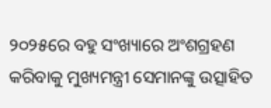୨୦୨୫ରେ ବହୁ ସଂଖ୍ୟାରେ ଅଂଶଗ୍ରହଣ କରିବାକୁ ମୁଖ୍ୟମନ୍ତ୍ରୀ ସେମାନଙ୍କୁ ଉତ୍ସାହିତ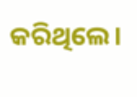କରିଥିଲେ।